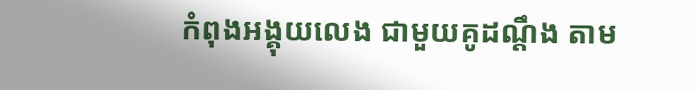កំពុងអង្គុយលេង ជាមួយគូដណ្តឹង តាម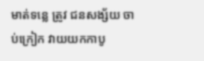មាត់ទន្លេ ត្រូវ ជនសង្ស័យ ចាប់ក្រៀក វាយយកកាបូ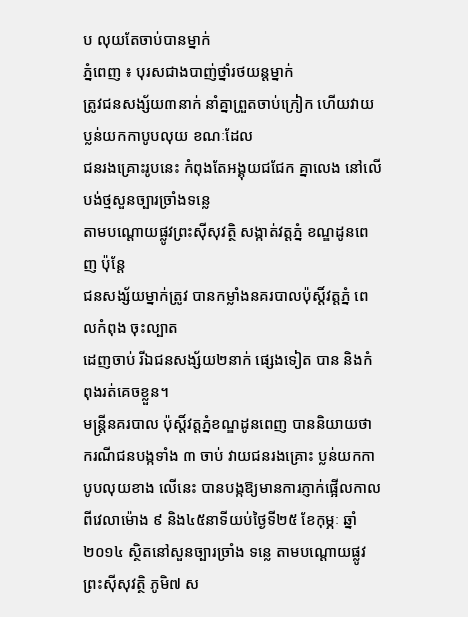ប លុយតែចាប់បានម្នាក់
ភ្នំពេញ ៖ បុរសជាងបាញ់ថ្នាំរថយន្ដម្នាក់
ត្រូវជនសង្ស័យ៣នាក់ នាំគ្នាព្រួតចាប់ក្រៀក ហើយវាយប្លន់យកកាបូបលុយ ខណៈដែល
ជនរងគ្រោះរូបនេះ កំពុងតែអង្គុយជជែក គ្នាលេង នៅលើបង់ថ្មសួនច្បារច្រាំងទន្លេ
តាមបណ្ដោយផ្លូវព្រះស៊ីសុវត្ថិ សង្កាត់វត្ដភ្នំ ខណ្ឌដូនពេញ ប៉ុន្ដែ
ជនសង្ស័យម្នាក់ត្រូវ បានកម្លាំងនគរបាលប៉ុស្ដិ៍វត្ដភ្នំ ពេលកំពុង ចុះល្បាត
ដេញចាប់ រីឯជនសង្ស័យ២នាក់ ផ្សេងទៀត បាន និងកំពុងរត់គេចខ្លួន។
មន្ដ្រីនគរបាល ប៉ុស្ដិ៍វត្ដភ្នំខណ្ឌដូនពេញ បាននិយាយថា ករណីជនបង្កទាំង ៣ ចាប់ វាយជនរងគ្រោះ ប្លន់យកកាបូបលុយខាង លើនេះ បានបង្កឱ្យមានការភ្ញាក់ផ្អើលកាល ពីវេលាម៉ោង ៩ និង៤៥នាទីយប់ថ្ងៃទី២៥ ខែកុម្ភៈ ឆ្នាំ២០១៤ ស្ថិតនៅសួនច្បារច្រាំង ទន្លេ តាមបណ្ដោយផ្លូវព្រះស៊ីសុវត្ថិ ភូមិ៧ ស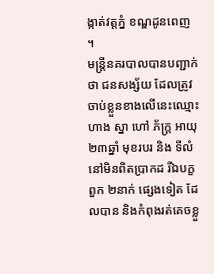ង្កាត់វត្ដភ្នំ ខណ្ឌដូនពេញ ។
មន្ដ្រីនគរបាលបានបញ្ជាក់ថា ជនសង្ស័យ ដែលត្រូវចាប់ខ្លួនខាងលើនេះឈ្មោះ ហាង ស្នា ហៅ ភ័ក្ដ្រ អាយុ ២៣ឆ្នាំ មុខរបរ និង ទីលំនៅមិនពិតប្រាកដ រីឯបក្ខពួក ២នាក់ ផ្សេងទៀត ដែលបាន និងកំពុងរត់គេចខ្លួ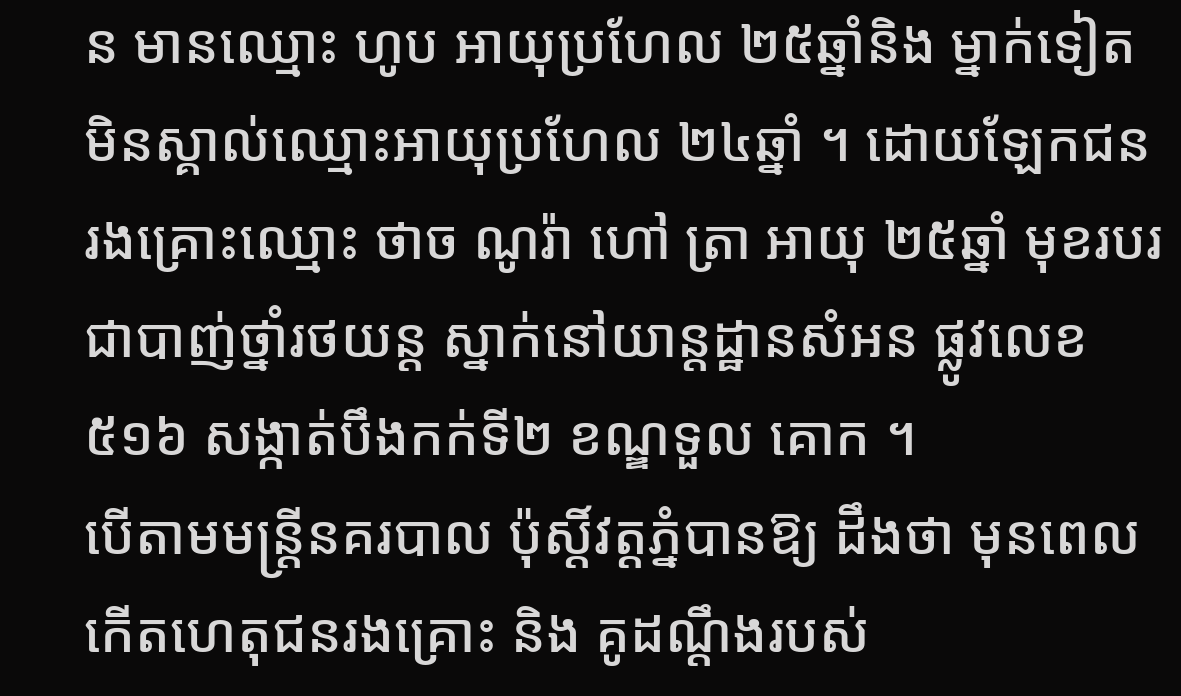ន មានឈ្មោះ ហូប អាយុប្រហែល ២៥ឆ្នាំនិង ម្នាក់ទៀត មិនស្គាល់ឈ្មោះអាយុប្រហែល ២៤ឆ្នាំ ។ ដោយឡែកជនរងគ្រោះឈ្មោះ ថាច ណូរ៉ា ហៅ ត្រា អាយុ ២៥ឆ្នាំ មុខរបរ ជាបាញ់ថ្នាំរថយន្ដ ស្នាក់នៅយាន្ដដ្ឋានសំអន ផ្លូវលេខ ៥១៦ សង្កាត់បឹងកក់ទី២ ខណ្ឌទួល គោក ។
បើតាមមន្ដ្រីនគរបាល ប៉ុស្ដិ៍វត្ដភ្នំបានឱ្យ ដឹងថា មុនពេលកើតហេតុជនរងគ្រោះ និង គូដណ្ដឹងរបស់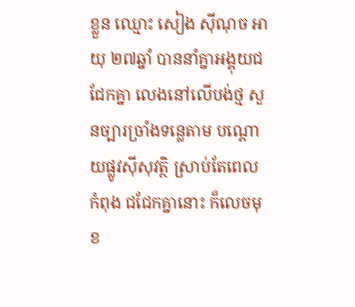ខ្លួន ឈ្មោះ សៀង ស៊ីណុច អាយុ ២៧ឆ្នាំ បាននាំគ្នាអង្គុយជជែកគ្នា លេងនៅលើបង់ថ្ម សួនច្បារច្រាំងទន្លេតាម បណ្ដោយផ្លូវស៊ីសុវត្ថិ ស្រាប់តែពេលកំពុង ជជែកគ្នានោះ ក៏លេចមុខ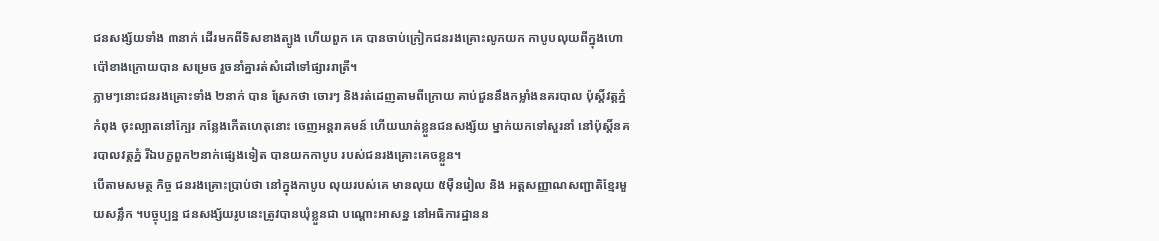ជនសង្ស័យទាំង ៣នាក់ ដើរមកពីទិសខាងត្បូង ហើយពួក គេ បានចាប់ក្រៀកជនរងគ្រោះលូកយក កាបូបលុយពីក្នុងហោប៉ៅខាងក្រោយបាន សម្រេច រួចនាំគ្នារត់សំដៅទៅផ្សាររាត្រី។
ភ្លាមៗនោះជនរងគ្រោះទាំង ២នាក់ បាន ស្រែកថា ចោរៗ និងរត់ដេញតាមពីក្រោយ គាប់ជួននឹងកម្លាំងនគរបាល ប៉ុស្ដិ៍វត្ដភ្នំកំពុង ចុះល្បាតនៅក្បែរ កន្លែងកើតហេតុនោះ ចេញអន្ដរាគមន៍ ហើយឃាត់ខ្លួនជនសង្ស័យ ម្នាក់យកទៅសួរនាំ នៅប៉ុស្ដិ៍នគរបាលវត្ដភ្នំ រីឯបក្ខពួក២នាក់ផ្សេងទៀត បានយកកាបូប របស់ជនរងគ្រោះគេចខ្លួន។
បើតាមសមត្ថ កិច្ច ជនរងគ្រោះប្រាប់ថា នៅក្នុងកាបូប លុយរបស់គេ មានលុយ ៥ម៉ឺនរៀល និង អត្ដសញ្ញាណសញ្ជាតិខ្មែរមួយសន្លឹក ។បច្ចុប្បន្ន ជនសង្ស័យរូបនេះត្រូវបានឃុំខ្លួនជា បណ្ដោះអាសន្ន នៅអធិការដ្ឋានន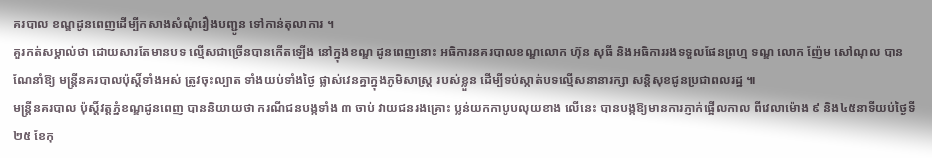គរបាល ខណ្ឌដូនពេញដើម្បីកសាងសំណុំរឿងបញ្ជូន ទៅកាន់តុលាការ ។
គួរកត់សម្គាល់ថា ដោយសារតែមានបទ ល្មើសជាច្រើនបានកើតឡើង នៅក្នុងខណ្ឌ ដូនពេញនោះ អធិការនគរបាលខណ្ឌលោក ហ៊ុន សុធី និងអធិការរងទទួលផែនព្រហ្ម ទណ្ឌ លោក ញ៉ែម សៅណុល បានណែនាំឱ្យ មន្ដ្រីនគរបាលប៉ុស្ដិ៍ទាំងអស់ ត្រូវចុះល្បាត ទាំងយប់ទាំងថ្ងៃ ផ្លាស់វេនគ្នាក្នុងភូមិសាស្ដ្រ របស់ខ្លួន ដើម្បីទប់ស្កាត់បទល្មើសនានារក្សា សន្ដិសុខជូនប្រជាពលរដ្ឋ ៕
មន្ដ្រីនគរបាល ប៉ុស្ដិ៍វត្ដភ្នំខណ្ឌដូនពេញ បាននិយាយថា ករណីជនបង្កទាំង ៣ ចាប់ វាយជនរងគ្រោះ ប្លន់យកកាបូបលុយខាង លើនេះ បានបង្កឱ្យមានការភ្ញាក់ផ្អើលកាល ពីវេលាម៉ោង ៩ និង៤៥នាទីយប់ថ្ងៃទី២៥ ខែកុ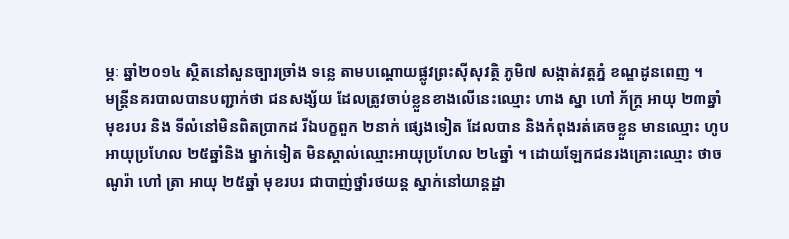ម្ភៈ ឆ្នាំ២០១៤ ស្ថិតនៅសួនច្បារច្រាំង ទន្លេ តាមបណ្ដោយផ្លូវព្រះស៊ីសុវត្ថិ ភូមិ៧ សង្កាត់វត្ដភ្នំ ខណ្ឌដូនពេញ ។
មន្ដ្រីនគរបាលបានបញ្ជាក់ថា ជនសង្ស័យ ដែលត្រូវចាប់ខ្លួនខាងលើនេះឈ្មោះ ហាង ស្នា ហៅ ភ័ក្ដ្រ អាយុ ២៣ឆ្នាំ មុខរបរ និង ទីលំនៅមិនពិតប្រាកដ រីឯបក្ខពួក ២នាក់ ផ្សេងទៀត ដែលបាន និងកំពុងរត់គេចខ្លួន មានឈ្មោះ ហូប អាយុប្រហែល ២៥ឆ្នាំនិង ម្នាក់ទៀត មិនស្គាល់ឈ្មោះអាយុប្រហែល ២៤ឆ្នាំ ។ ដោយឡែកជនរងគ្រោះឈ្មោះ ថាច ណូរ៉ា ហៅ ត្រា អាយុ ២៥ឆ្នាំ មុខរបរ ជាបាញ់ថ្នាំរថយន្ដ ស្នាក់នៅយាន្ដដ្ឋា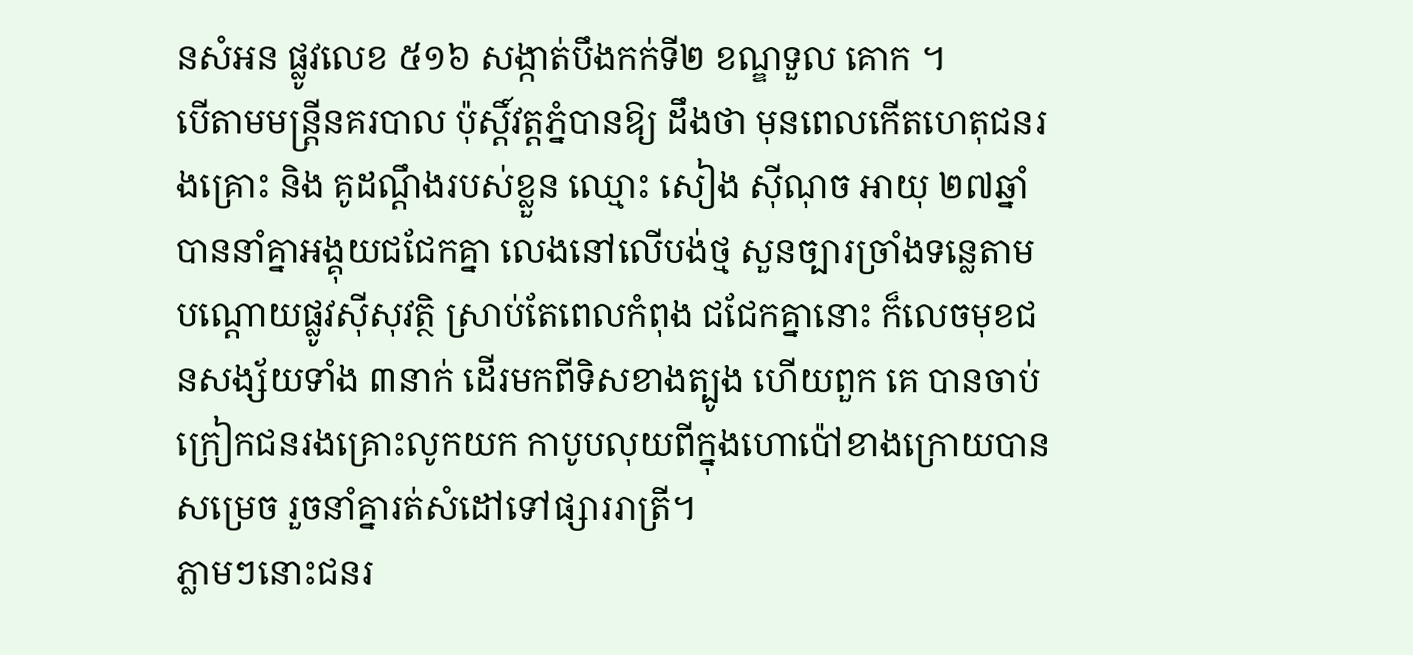នសំអន ផ្លូវលេខ ៥១៦ សង្កាត់បឹងកក់ទី២ ខណ្ឌទួល គោក ។
បើតាមមន្ដ្រីនគរបាល ប៉ុស្ដិ៍វត្ដភ្នំបានឱ្យ ដឹងថា មុនពេលកើតហេតុជនរងគ្រោះ និង គូដណ្ដឹងរបស់ខ្លួន ឈ្មោះ សៀង ស៊ីណុច អាយុ ២៧ឆ្នាំ បាននាំគ្នាអង្គុយជជែកគ្នា លេងនៅលើបង់ថ្ម សួនច្បារច្រាំងទន្លេតាម បណ្ដោយផ្លូវស៊ីសុវត្ថិ ស្រាប់តែពេលកំពុង ជជែកគ្នានោះ ក៏លេចមុខជនសង្ស័យទាំង ៣នាក់ ដើរមកពីទិសខាងត្បូង ហើយពួក គេ បានចាប់ក្រៀកជនរងគ្រោះលូកយក កាបូបលុយពីក្នុងហោប៉ៅខាងក្រោយបាន សម្រេច រួចនាំគ្នារត់សំដៅទៅផ្សាររាត្រី។
ភ្លាមៗនោះជនរ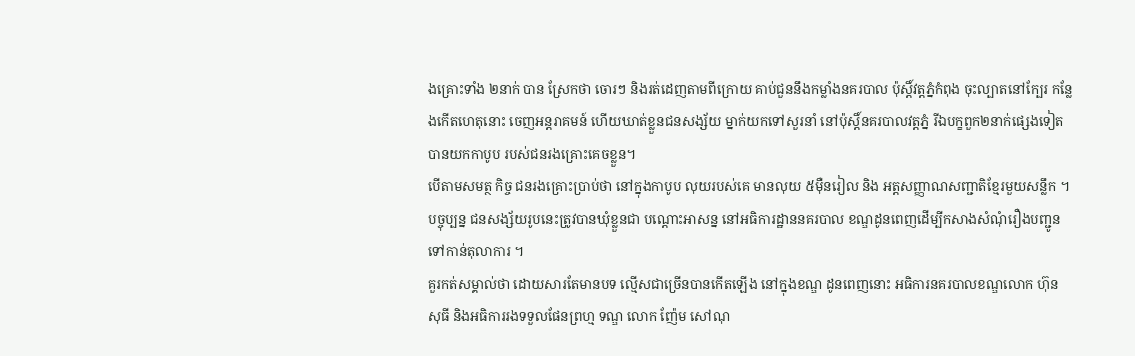ងគ្រោះទាំង ២នាក់ បាន ស្រែកថា ចោរៗ និងរត់ដេញតាមពីក្រោយ គាប់ជួននឹងកម្លាំងនគរបាល ប៉ុស្ដិ៍វត្ដភ្នំកំពុង ចុះល្បាតនៅក្បែរ កន្លែងកើតហេតុនោះ ចេញអន្ដរាគមន៍ ហើយឃាត់ខ្លួនជនសង្ស័យ ម្នាក់យកទៅសួរនាំ នៅប៉ុស្ដិ៍នគរបាលវត្ដភ្នំ រីឯបក្ខពួក២នាក់ផ្សេងទៀត បានយកកាបូប របស់ជនរងគ្រោះគេចខ្លួន។
បើតាមសមត្ថ កិច្ច ជនរងគ្រោះប្រាប់ថា នៅក្នុងកាបូប លុយរបស់គេ មានលុយ ៥ម៉ឺនរៀល និង អត្ដសញ្ញាណសញ្ជាតិខ្មែរមួយសន្លឹក ។បច្ចុប្បន្ន ជនសង្ស័យរូបនេះត្រូវបានឃុំខ្លួនជា បណ្ដោះអាសន្ន នៅអធិការដ្ឋាននគរបាល ខណ្ឌដូនពេញដើម្បីកសាងសំណុំរឿងបញ្ជូន ទៅកាន់តុលាការ ។
គួរកត់សម្គាល់ថា ដោយសារតែមានបទ ល្មើសជាច្រើនបានកើតឡើង នៅក្នុងខណ្ឌ ដូនពេញនោះ អធិការនគរបាលខណ្ឌលោក ហ៊ុន សុធី និងអធិការរងទទួលផែនព្រហ្ម ទណ្ឌ លោក ញ៉ែម សៅណុ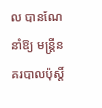ល បានណែនាំឱ្យ មន្ដ្រីនគរបាលប៉ុស្ដិ៍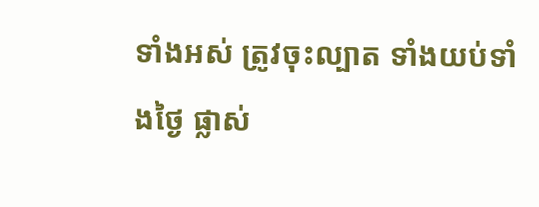ទាំងអស់ ត្រូវចុះល្បាត ទាំងយប់ទាំងថ្ងៃ ផ្លាស់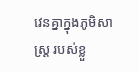វេនគ្នាក្នុងភូមិសាស្ដ្រ របស់ខ្លួ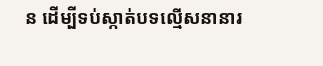ន ដើម្បីទប់ស្កាត់បទល្មើសនានារ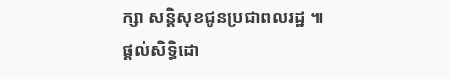ក្សា សន្ដិសុខជូនប្រជាពលរដ្ឋ ៕
ផ្តល់សិទ្ធិដោ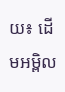យ៖ ដើមអម្ពិល